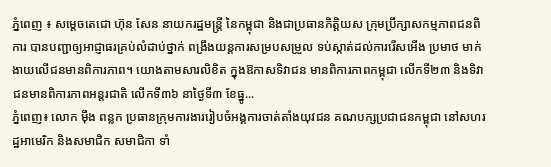ភ្នំពេញ ៖ សម្ដេចតេជោ ហ៊ុន សែន នាយករដ្ឋមន្ដ្រី នៃកម្ពុជា និងជាប្រធានកិត្តិយស ក្រុមប្រឹក្សាសកម្មភាពជនពិការ បានបញ្ជាឲ្យអាជ្ញាធរគ្រប់លំដាប់ថ្នាក់ ពង្រឹងយន្ដការសម្របសម្រួល ទប់ស្កាត់ដល់ការរើសអើង ប្រមាថ មាក់ងាយលើជនមានពិការភាព។ យោងតាមសារលិខិត ក្នុងឱកាសទិវាជន មានពិការភាពកម្ពុជា លើកទី២៣ និងទិវាជនមានពិការភាពអន្ដរជាតិ លើកទី៣៦ នាថ្ងៃទី៣ ខែធ្នូ...
ភ្នំពេញ៖ លោក ម៉ឹង ពន្លក ប្រធានក្រុមការងាររៀបចំអង្គការចាត់តាំងយុវជន គណបក្សប្រជាជនកម្ពុជា នៅសហរដ្ឋអាមេរិក និងសមាជិក សមាជិកា ទាំ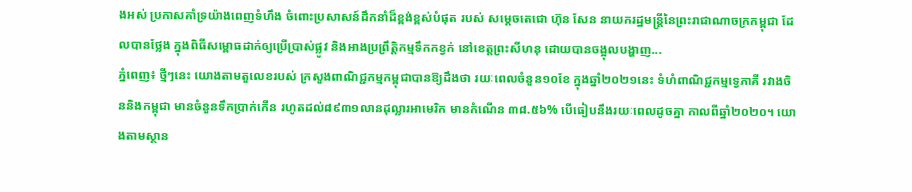ងអស់ ប្រកាសគាំទ្រយ៉ាងពេញទំហឹង ចំពោះប្រសាសន៍ដឹកនាំដ៏ខ្ពង់ខ្ពស់បំផុត របស់ សម្តេចតេជោ ហ៊ុន សែន នាយករដ្ឋមន្ត្រីនៃព្រះរាជាណាចក្រកម្ពុជា ដែលបានថ្លែង ក្នុងពិធីសម្ពោធដាក់ឲ្យប្រើប្រាស់ផ្លូវ និងអាងប្រព្រឹត្តិកម្មទឹកកខ្វក់ នៅខេត្តព្រះសីហនុ ដោយបានចង្អុលបង្ហាញ...
ភ្នំពេញ៖ ថ្មីៗនេះ យោងតាមតួលេខរបស់ ក្រសួងពាណិជ្ជកម្មកម្ពុជាបានឱ្យដឹងថា រយៈពេលចំនួន១០ខែ ក្នុងឆ្នាំ២០២១នេះ ទំហំពាណិជ្ជកម្មទ្វេភាគី រវាងចិននិងកម្ពុជា មានចំនួនទឹកប្រាក់កើន រហូតដល់៨៩៣១លានដុល្លារអាមេរិក មានកំណើន ៣៨.៥៦% បើធៀបនឹងរយៈពេលដូចគ្នា កាលពីឆ្នាំ២០២០។ យោងតាមស្ថាន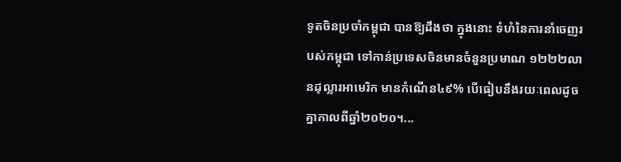ទូតចិនប្រចាំកម្ពុជា បានឱ្យដឹងថា ក្នុងនោះ ទំហំនៃការនាំចេញរបស់កម្ពុជា ទៅកាន់ប្រទេសចិនមានចំនួនប្រមាណ ១២២២លានដុល្លារអាមេរិក មានកំណើន៤៩% បើធៀបនឹងរយៈពេលដូចគ្នាកាលពីឆ្នាំ២០២០។...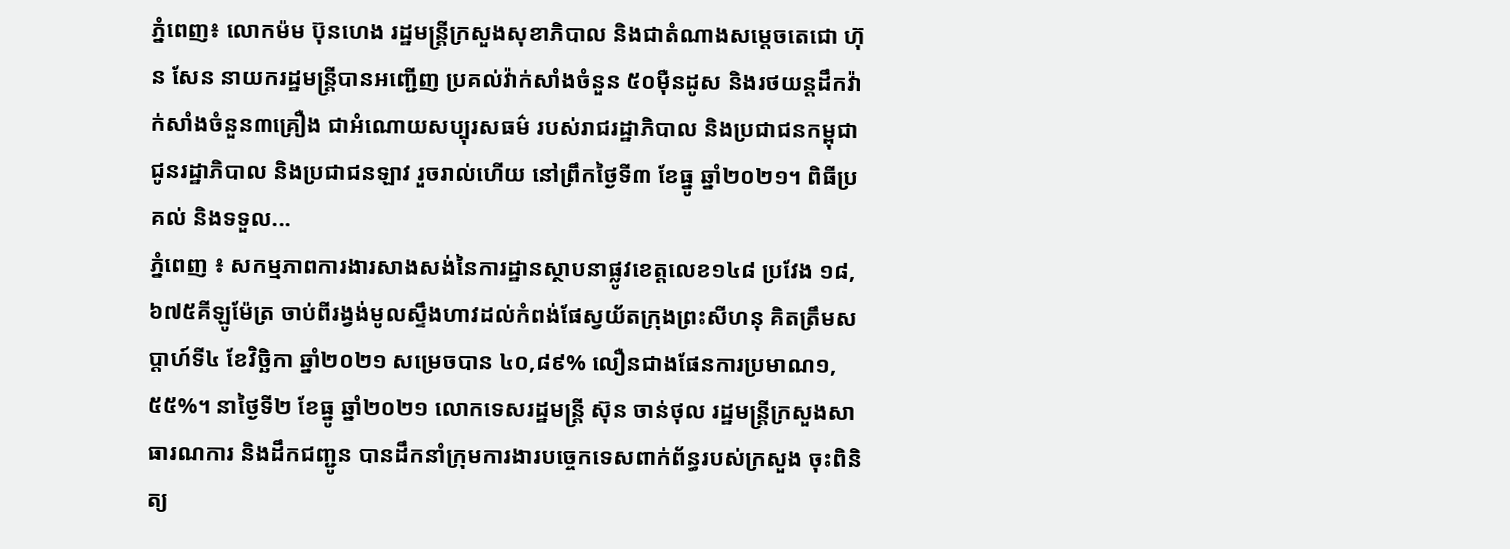ភ្នំពេញ៖ លោកម៉ម ប៊ុនហេង រដ្ឋមន្ត្រីក្រសួងសុខាភិបាល និងជាតំណាងសម្តេចតេជោ ហ៊ុន សែន នាយករដ្ឋមន្ត្រីបានអញ្ជើញ ប្រគល់វ៉ាក់សាំងចំនួន ៥០ម៉ឺនដូស និងរថយន្តដឹកវ៉ាក់សាំងចំនួន៣គ្រឿង ជាអំណោយសប្បុរសធម៌ របស់រាជរដ្ឋាភិបាល និងប្រជាជនកម្ពុជា ជូនរដ្ឋាភិបាល និងប្រជាជនឡាវ រួចរាល់ហើយ នៅព្រឹកថ្ងៃទី៣ ខែធ្នូ ឆ្នាំ២០២១។ ពិធីប្រគល់ និងទទួល...
ភ្នំពេញ ៖ សកម្មភាពការងារសាងសង់នៃការដ្ឋានស្ថាបនាផ្លូវខេត្តលេខ១៤៨ ប្រវែង ១៨,៦៧៥គីឡូម៉ែត្រ ចាប់ពីរង្វង់មូលស្ទឹងហាវដល់កំពង់ផែស្វយ័តក្រុងព្រះសីហនុ គិតត្រឹមសប្តាហ៍ទី៤ ខែវិច្ឆិកា ឆ្នាំ២០២១ សម្រេចបាន ៤០,៨៩% លឿនជាងផែនការប្រមាណ១,៥៥%។ នាថ្ងៃទី២ ខែធ្នូ ឆ្នាំ២០២១ លោកទេសរដ្ឋមន្ត្រី ស៊ុន ចាន់ថុល រដ្ឋមន្ត្រីក្រសួងសាធារណការ និងដឹកជញ្ជូន បានដឹកនាំក្រុមការងារបច្ចេកទេសពាក់ព័ន្ធរបស់ក្រសួង ចុះពិនិត្យ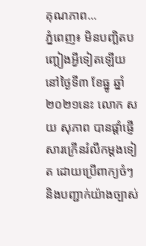គុណភាព...
ភ្នំពេញ៖ មិនបញ្ឆិតបញ្ឆៀងអ្វីទៀតឡើយ នៅថ្ងៃទី៣ ខែធ្នូ ឆ្នាំ២០២១នេះ លោក សយ សុភាព បានផ្តាំផ្ញើសារក្រើនរំលឹកម្តងទៀត ដោយប្រើពាក្យចំៗ និងបញ្ជាក់យ៉ាងច្បាស់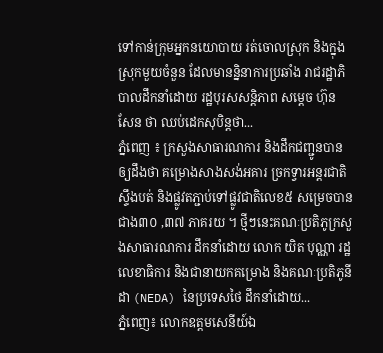ទៅកាន់ក្រុមអ្នកនយោបាយ រត់ចោលស្រុក និងក្នុងស្រុកមួយចំនួន ដែលមានន្និនាការប្រឆាំង រាជរដ្ឋាភិបាលដឹកនាំដោយ រដ្ឋបុរសសន្តិភាព សម្តេច ហ៊ុន សែន ថា ឈប់ដេកសុបិន្តថា...
ភ្នំពេញ ៖ ក្រសួងសាធារណការ និងដឹកជញ្ជូនបានឲ្យដឹងថា គម្រោងសាងសង់អគារ ច្រកទ្វារអន្តរជាតិស្ទឹងបត់ និងផ្លូវតភ្ជាប់ទៅផ្លូវជាតិលេខ៥ សម្រេចបានជាង៣០ ,៣៧ ភាគរយ ។ ថ្មីៗនេះគណៈប្រតិភូក្រសួងសាធារណការ ដឹកនាំដោយ លោក យិត បុណ្ណា រដ្ឋលេខាធិការ និងជានាយកគម្រោង និងគណៈប្រតិភូនីដា (NEDA) នៃប្រទេសថៃ ដឹកនាំដោយ...
ភ្នំពេញ៖ លោកឧត្តមសេនីយ៍ឯ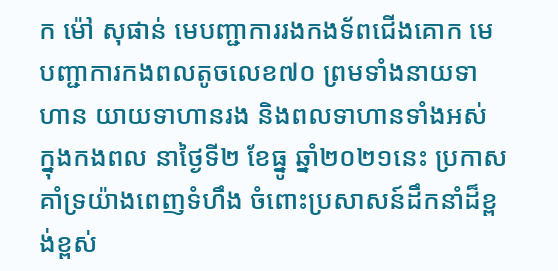ក ម៉ៅ សុផាន់ មេបញ្ជាការរងកងទ័ពជើងគោក មេបញ្ជាការកងពលតូចលេខ៧០ ព្រមទាំងនាយទាហាន យាយទាហានរង និងពលទាហានទាំងអស់ ក្នុងកងពល នាថ្ងៃទី២ ខែធ្នូ ឆ្នាំ២០២១នេះ ប្រកាសគាំទ្រយ៉ាងពេញទំហឹង ចំពោះប្រសាសន៍ដឹកនាំដ៏ខ្ពង់ខ្ពស់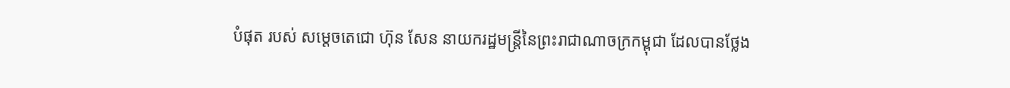បំផុត របស់ សម្តេចតេជោ ហ៊ុន សែន នាយករដ្ឋមន្ត្រីនៃព្រះរាជាណាចក្រកម្ពុជា ដែលបានថ្លែង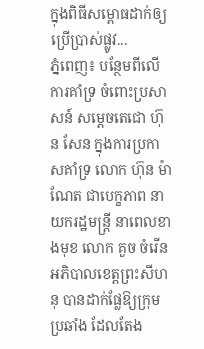ក្នុងពិធីសម្ពោធដាក់ឲ្យប្រើប្រាស់ផ្លូវ...
ភ្នំពេញ៖ បន្ថែមពីលើការគាំទ្រ ចំពោះប្រសាសន៍ សម្តេចតេជោ ហ៊ុន សែន ក្នុងការប្រកាសគាំទ្រ លោក ហ៊ុន ម៉ាណែត ជាបេក្ខភាព នាយករដ្ឋមន្ត្រី នាពេលខាងមុខ លោក គួច ចំរើន អភិបាលខេត្តព្រះសីហនុ បានដាក់ផ្លែឱ្យក្រុមប្រឆាំង ដែលតែង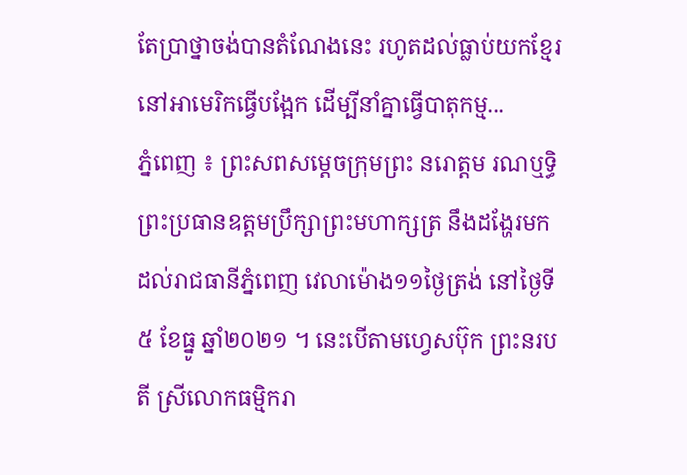តែប្រាថ្នាចង់បានតំណែងនេះ រហូតដល់ធ្លាប់យកខ្មែរ នៅអាមេរិកធ្វើបង្អែក ដើម្បីនាំគ្នាធ្វើបាតុកម្ម...
ភ្នំពេញ ៖ ព្រះសពសម្តេចក្រុមព្រះ នរោត្តម រណឬទ្ធិ ព្រះប្រធានឧត្ដមប្រឹក្សាព្រះមហាក្សត្រ នឹងដង្ហែរមក ដល់រាជធានីភ្នំពេញ វេលាម៉ោង១១ថ្ងៃត្រង់ នៅថ្ងៃទី៥ ខែធ្នូ ឆ្នាំ២០២១ ។ នេះបើតាមហ្វេសប៊ុក ព្រះនរបតី ស្រីលោកធម្មិករា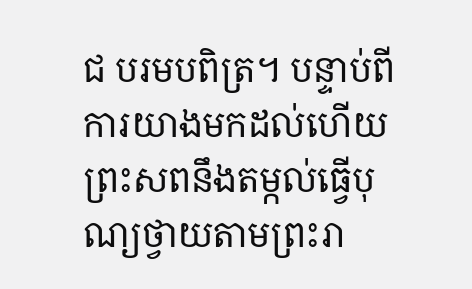ជ បរមបពិត្រ។ បន្ទាប់ពីការយាងមកដល់ហើយ ព្រះសពនឹងតម្កល់ធ្វេីបុណ្យថ្វាយតាមព្រះរា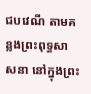ជបវេណី តាមគន្លងព្រះពុទ្ធសាសនា នៅក្នុងព្រះ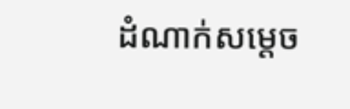ដំណាក់សម្តេច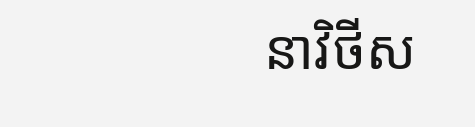នាវិថីស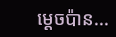ម្តេចប៉ាន...